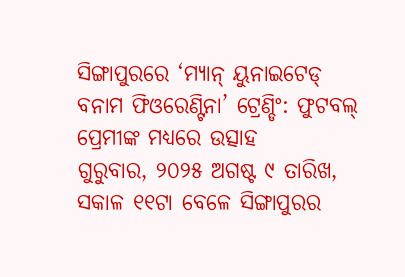ସିଙ୍ଗାପୁରରେ ‘ମ୍ୟାନ୍ ୟୁନାଇଟେଡ୍ ବନାମ ଫିଓରେଣ୍ଟିନା’ ଟ୍ରେଣ୍ଡିଂ: ଫୁଟବଲ୍ ପ୍ରେମୀଙ୍କ ମଧ୍ୟରେ ଉତ୍ସାହ
ଗୁରୁବାର, ୨୦୨୫ ଅଗଷ୍ଟ ୯ ତାରିଖ, ସକାଳ ୧୧ଟା ବେଳେ ସିଙ୍ଗାପୁରର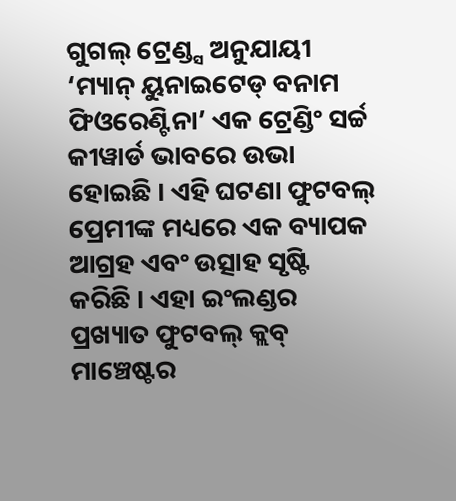ଗୁଗଲ୍ ଟ୍ରେଣ୍ଡ୍ସ ଅନୁଯାୟୀ ‘ମ୍ୟାନ୍ ୟୁନାଇଟେଡ୍ ବନାମ ଫିଓରେଣ୍ଟିନା’ ଏକ ଟ୍ରେଣ୍ଡିଂ ସର୍ଚ୍ଚ କୀୱାର୍ଡ ଭାବରେ ଉଭା ହୋଇଛି । ଏହି ଘଟଣା ଫୁଟବଲ୍ ପ୍ରେମୀଙ୍କ ମଧ୍ୟରେ ଏକ ବ୍ୟାପକ ଆଗ୍ରହ ଏବଂ ଉତ୍ସାହ ସୃଷ୍ଟି କରିଛି । ଏହା ଇଂଲଣ୍ଡର ପ୍ରଖ୍ୟାତ ଫୁଟବଲ୍ କ୍ଲବ୍ ମାଞ୍ଚେଷ୍ଟର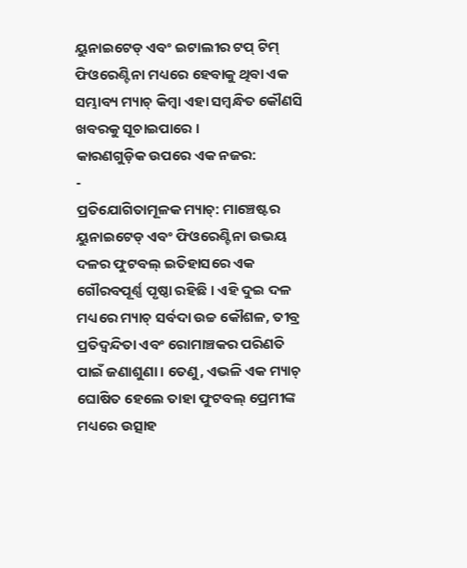ୟୁନାଇଟେଡ୍ ଏବଂ ଇଟାଲୀର ଟପ୍ ଟିମ୍ ଫିଓରେଣ୍ଟିନା ମଧ୍ୟରେ ହେବାକୁ ଥିବା ଏକ ସମ୍ଭାବ୍ୟ ମ୍ୟାଚ୍ କିମ୍ବା ଏହା ସମ୍ବନ୍ଧିତ କୌଣସି ଖବରକୁ ସୂଚାଇପାରେ ।
କାରଣଗୁଡ଼ିକ ଉପରେ ଏକ ନଜର:
-
ପ୍ରତିଯୋଗିତାମୂଳକ ମ୍ୟାଚ୍: ମାଞ୍ଚେଷ୍ଟର ୟୁନାଇଟେଡ୍ ଏବଂ ଫିଓରେଣ୍ଟିନା ଉଭୟ ଦଳର ଫୁଟବଲ୍ ଇତିହାସରେ ଏକ ଗୌରବପୂର୍ଣ୍ଣ ପୃଷ୍ଠା ରହିଛି । ଏହି ଦୁଇ ଦଳ ମଧ୍ୟରେ ମ୍ୟାଚ୍ ସର୍ବଦା ଉଚ୍ଚ କୌଶଳ, ତୀବ୍ର ପ୍ରତିଦ୍ୱନ୍ଦିତା ଏବଂ ରୋମାଞ୍ଚକର ପରିଣତି ପାଇଁ ଜଣାଶୁଣା । ତେଣୁ, ଏଭଳି ଏକ ମ୍ୟାଚ୍ ଘୋଷିତ ହେଲେ ତାହା ଫୁଟବଲ୍ ପ୍ରେମୀଙ୍କ ମଧ୍ୟରେ ଉତ୍ସାହ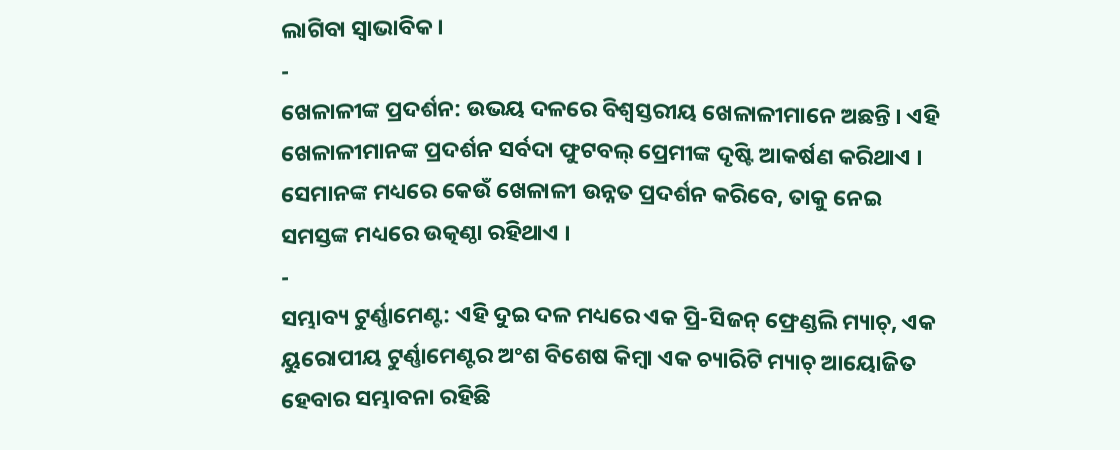ଲାଗିବା ସ୍ୱାଭାବିକ ।
-
ଖେଳାଳୀଙ୍କ ପ୍ରଦର୍ଶନ: ଉଭୟ ଦଳରେ ବିଶ୍ୱସ୍ତରୀୟ ଖେଳାଳୀମାନେ ଅଛନ୍ତି । ଏହି ଖେଳାଳୀମାନଙ୍କ ପ୍ରଦର୍ଶନ ସର୍ବଦା ଫୁଟବଲ୍ ପ୍ରେମୀଙ୍କ ଦୃଷ୍ଟି ଆକର୍ଷଣ କରିଥାଏ । ସେମାନଙ୍କ ମଧ୍ୟରେ କେଉଁ ଖେଳାଳୀ ଉନ୍ନତ ପ୍ରଦର୍ଶନ କରିବେ, ତାକୁ ନେଇ ସମସ୍ତଙ୍କ ମଧ୍ୟରେ ଉତ୍କଣ୍ଠା ରହିଥାଏ ।
-
ସମ୍ଭାବ୍ୟ ଟୁର୍ଣ୍ଣାମେଣ୍ଟ: ଏହି ଦୁଇ ଦଳ ମଧ୍ୟରେ ଏକ ପ୍ରି-ସିଜନ୍ ଫ୍ରେଣ୍ଡଲି ମ୍ୟାଚ୍, ଏକ ୟୁରୋପୀୟ ଟୁର୍ଣ୍ଣାମେଣ୍ଟର ଅଂଶ ବିଶେଷ କିମ୍ବା ଏକ ଚ୍ୟାରିଟି ମ୍ୟାଚ୍ ଆୟୋଜିତ ହେବାର ସମ୍ଭାବନା ରହିଛି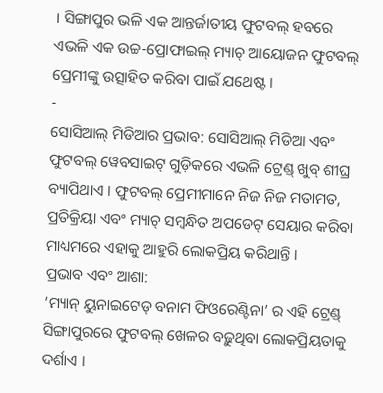। ସିଙ୍ଗାପୁର ଭଳି ଏକ ଆନ୍ତର୍ଜାତୀୟ ଫୁଟବଲ୍ ହବରେ ଏଭଳି ଏକ ଉଚ୍ଚ-ପ୍ରୋଫାଇଲ୍ ମ୍ୟାଚ୍ ଆୟୋଜନ ଫୁଟବଲ୍ ପ୍ରେମୀଙ୍କୁ ଉତ୍ସାହିତ କରିବା ପାଇଁ ଯଥେଷ୍ଟ ।
-
ସୋସିଆଲ୍ ମିଡିଆର ପ୍ରଭାବ: ସୋସିଆଲ୍ ମିଡିଆ ଏବଂ ଫୁଟବଲ୍ ୱେବସାଇଟ୍ ଗୁଡ଼ିକରେ ଏଭଳି ଟ୍ରେଣ୍ଡ୍ ଖୁବ୍ ଶୀଘ୍ର ବ୍ୟାପିଥାଏ । ଫୁଟବଲ୍ ପ୍ରେମୀମାନେ ନିଜ ନିଜ ମତାମତ, ପ୍ରତିକ୍ରିୟା ଏବଂ ମ୍ୟାଚ୍ ସମ୍ବନ୍ଧିତ ଅପଡେଟ୍ ସେୟାର କରିବା ମାଧ୍ୟମରେ ଏହାକୁ ଆହୁରି ଲୋକପ୍ରିୟ କରିଥାନ୍ତି ।
ପ୍ରଭାବ ଏବଂ ଆଶା:
‘ମ୍ୟାନ୍ ୟୁନାଇଟେଡ୍ ବନାମ ଫିଓରେଣ୍ଟିନା’ ର ଏହି ଟ୍ରେଣ୍ଡ୍ ସିଙ୍ଗାପୁରରେ ଫୁଟବଲ୍ ଖେଳର ବଢ଼ୁଥିବା ଲୋକପ୍ରିୟତାକୁ ଦର୍ଶାଏ ।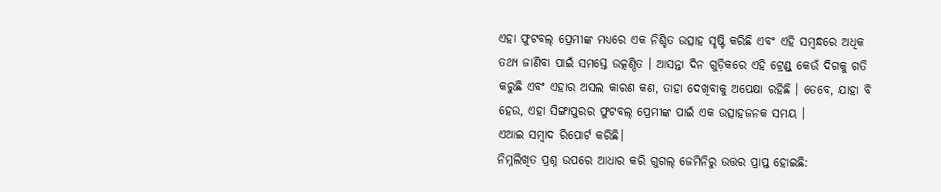ଏହା ଫୁଟବଲ୍ ପ୍ରେମୀଙ୍କ ମଧ୍ୟରେ ଏକ ନିଶ୍ଚିତ ଉତ୍ସାହ ସୃଷ୍ଟି କରିଛି ଏବଂ ଏହି ସମ୍ବନ୍ଧରେ ଅଧିକ ତଥ୍ୟ ଜାଣିବା ପାଇଁ ସମସ୍ତେ ଉତ୍କଣ୍ଠିତ । ଆସନ୍ତା ଦିନ ଗୁଡ଼ିକରେ ଏହି ଟ୍ରେଣ୍ଡ୍ କେଉଁ ଦିଗକୁ ଗତି କରୁଛି ଏବଂ ଏହାର ଅସଲ କାରଣ କଣ, ତାହା ଦେଖିବାକୁ ଅପେକ୍ଷା ରହିଛି । ତେବେ, ଯାହା ବି ହେଉ, ଏହା ସିଙ୍ଗାପୁରର ଫୁଟବଲ୍ ପ୍ରେମୀଙ୍କ ପାଇଁ ଏକ ଉତ୍ସାହଜନକ ସମୟ ।
ଏଆଇ ସମ୍ବାଦ ରିପୋର୍ଟ କରିଛି।
ନିମ୍ନଲିଖିତ ପ୍ରଶ୍ନ ଉପରେ ଆଧାର କରି ଗୁଗଲ୍ ଜେମିନିରୁ ଉତ୍ତର ପ୍ରାପ୍ତ ହୋଇଛି: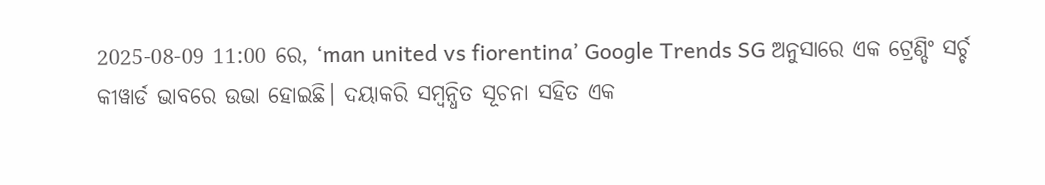2025-08-09 11:00 ରେ, ‘man united vs fiorentina’ Google Trends SG ଅନୁସାରେ ଏକ ଟ୍ରେଣ୍ଡିଂ ସର୍ଚ୍ଚ କୀୱାର୍ଡ ଭାବରେ ଉଭା ହୋଇଛି। ଦୟାକରି ସମ୍ବନ୍ଧିତ ସୂଚନା ସହିତ ଏକ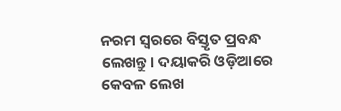ନରମ ସ୍ୱରରେ ବିସ୍ତୃତ ପ୍ରବନ୍ଧ ଲେଖନ୍ତୁ। ଦୟାକରି ଓଡ଼ିଆରେ କେବଳ ଲେଖ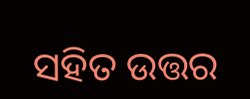ସହିତ ଉତ୍ତର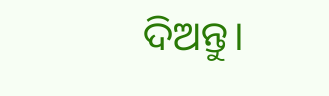ଦିଅନ୍ତୁ।